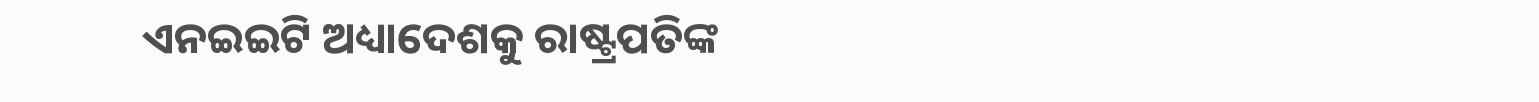ଏନଇଇଟି ଅଧ୍ୟାଦେଶକୁ ରାଷ୍ଟ୍ରପତିଙ୍କ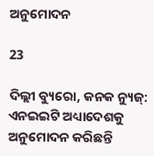ଅନୁମୋଦନ

23

ଦିଲ୍ଲୀ ବ୍ୟୁରୋ, କନକ ନ୍ୟୁଜ୍: ଏନଇଇଟି ଅଧ୍ୟାଦେଶକୁ  ଅନୁମୋଦନ କରିଛନ୍ତି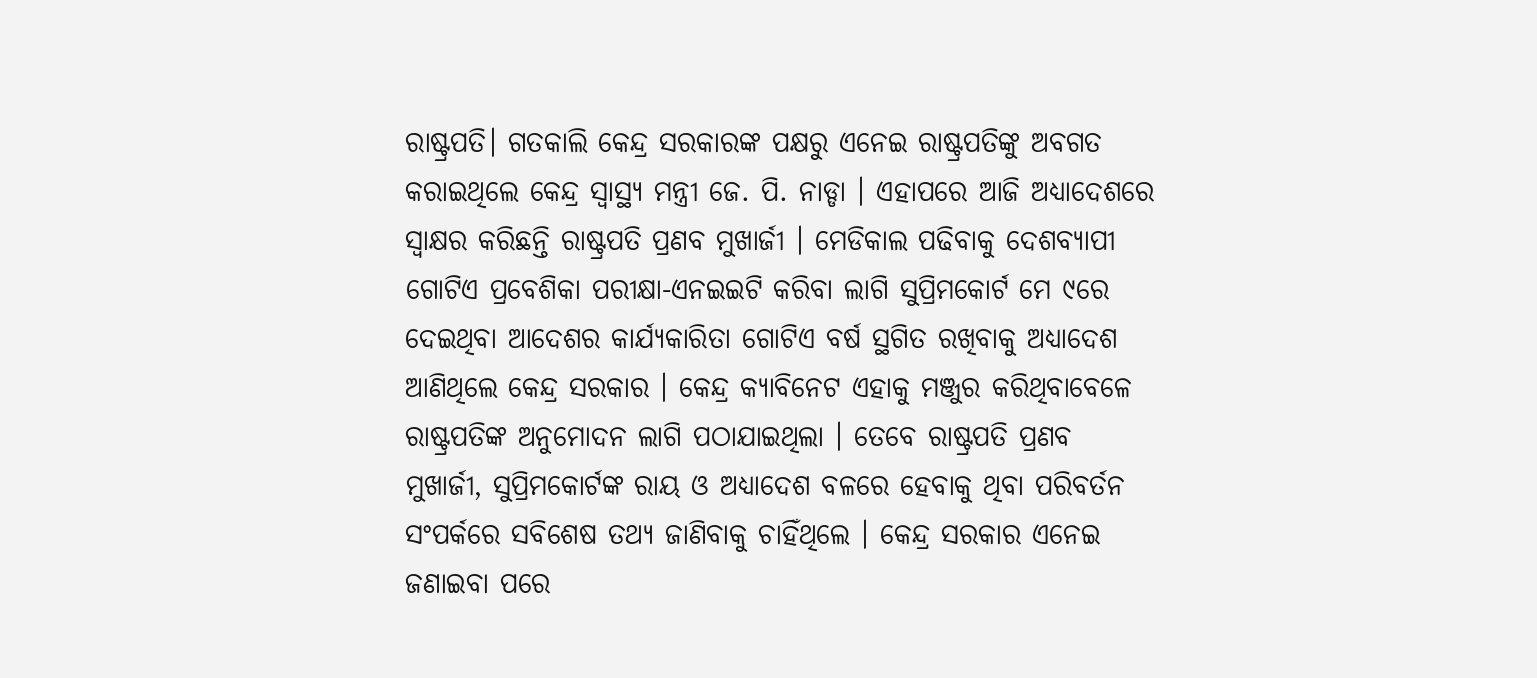ରାଷ୍ଟ୍ରପତି। ଗତକାଲି କେନ୍ଦ୍ର ସରକାରଙ୍କ ପକ୍ଷରୁ ଏନେଇ ରାଷ୍ଟ୍ରପତିଙ୍କୁ ଅବଗତ କରାଇଥିଲେ କେନ୍ଦ୍ର ସ୍ୱାସ୍ଥ୍ୟ ମନ୍ତ୍ରୀ ଜେ. ପି. ନାଡ୍ଡା । ଏହାପରେ ଆଜି ଅଧ୍ୟାଦେଶରେ ସ୍ୱାକ୍ଷର କରିଛନ୍ତି ରାଷ୍ଟ୍ରପତି ପ୍ରଣବ ମୁଖାର୍ଜୀ । ମେଡିକାଲ ପଢିବାକୁ ଦେଶବ୍ୟାପୀ ଗୋଟିଏ ପ୍ରବେଶିକା ପରୀକ୍ଷା-ଏନଇଇଟି କରିବା ଲାଗି ସୁପ୍ରିମକୋର୍ଟ ମେ ୯ରେ ଦେଇଥିବା ଆଦେଶର କାର୍ଯ୍ୟକାରିତା ଗୋଟିଏ ବର୍ଷ ସ୍ଥଗିତ ରଖିବାକୁ ଅଧ୍ୟାଦେଶ ଆଣିଥିଲେ କେନ୍ଦ୍ର ସରକାର । କେନ୍ଦ୍ର କ୍ୟାବିନେଟ ଏହାକୁ ମଞ୍ଜୁର କରିଥିବାବେଳେ ରାଷ୍ଟ୍ରପତିଙ୍କ ଅନୁମୋଦନ ଲାଗି ପଠାଯାଇଥିଲା । ତେବେ ରାଷ୍ଟ୍ରପତି ପ୍ରଣବ ମୁଖାର୍ଜୀ, ସୁପ୍ରିମକୋର୍ଟଙ୍କ ରାୟ ଓ ଅଧ୍ୟାଦେଶ ବଳରେ ହେବାକୁ ଥିବା ପରିବର୍ତନ ସଂପର୍କରେ ସବିଶେଷ ତଥ୍ୟ ଜାଣିବାକୁ ଚାହିଁଥିଲେ । କେନ୍ଦ୍ର ସରକାର ଏନେଇ ଜଣାଇବା ପରେ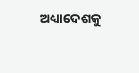ଅଧ୍ୟାଦେଶକୁ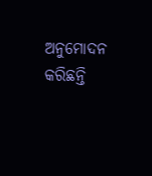ଅନୁମୋଦନ କରିଛନ୍ତି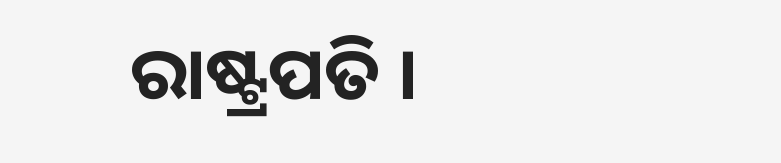ରାଷ୍ଟ୍ରପତି ।